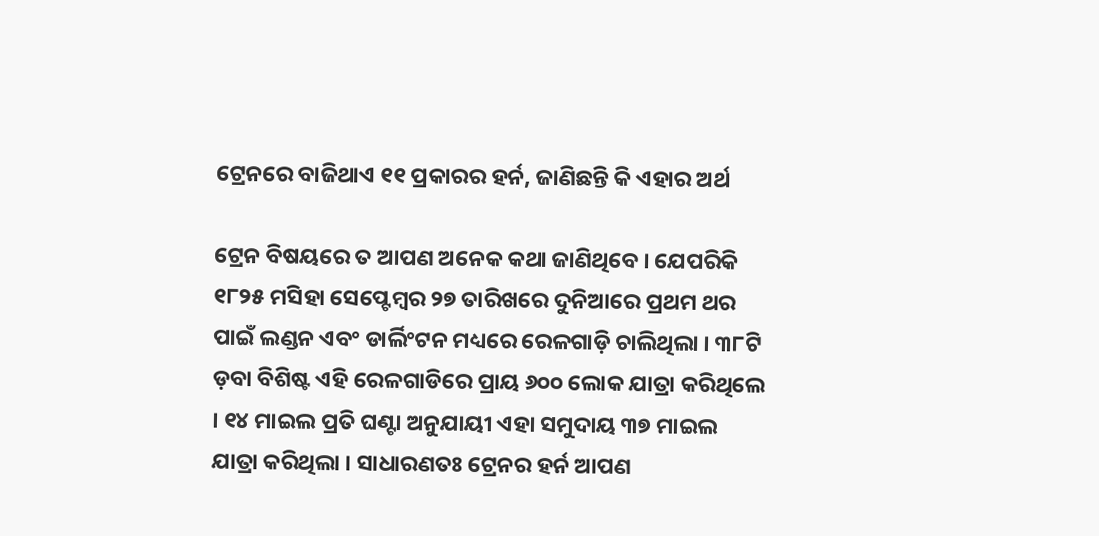ଟ୍ରେନରେ ବାଜିଥାଏ ୧୧ ପ୍ରକାରର ହର୍ନ, ଜାଣିଛନ୍ତି କି ଏହାର ଅର୍ଥ

ଟ୍ରେନ ବିଷୟରେ ତ ଆପଣ ଅନେକ କଥା ଜାଣିଥିବେ । ଯେପରିକି ୧୮୨୫ ମସିହା ସେପ୍ଟେମ୍ବର ୨୭ ତାରିଖରେ ଦୁନିଆରେ ପ୍ରଥମ ଥର ପାଇଁ ଲଣ୍ଡନ ଏବଂ ଡାର୍ଲିଂଟନ ମଧ୍ୟରେ ରେଳଗାଡ଼ି ଚାଲିଥିଲା । ୩୮ଟି ଡ଼ବା ବିଶିଷ୍ଟ ଏହି ରେଳଗାଡିରେ ପ୍ରାୟ ୬୦୦ ଲୋକ ଯାତ୍ରା କରିଥିଲେ । ୧୪ ମାଇଲ ପ୍ରତି ଘଣ୍ଟା ଅନୁଯାୟୀ ଏହା ସମୁଦାୟ ୩୭ ମାଇଲ ଯାତ୍ରା କରିଥିଲା । ସାଧାରଣତଃ ଟ୍ରେନର ହର୍ନ ଆପଣ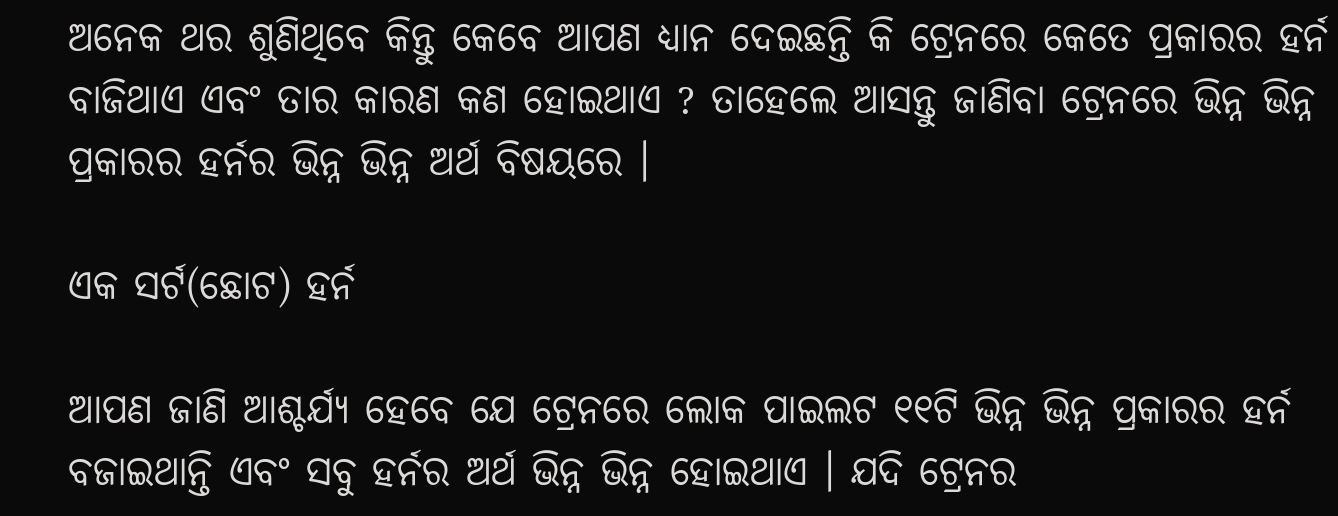ଅନେକ ଥର ଶୁଣିଥିବେ କିନ୍ତୁ କେବେ ଆପଣ ଧ୍ୟାନ ଦେଇଛନ୍ତି କି ଟ୍ରେନରେ କେତେ ପ୍ରକାରର ହର୍ନ ବାଜିଥାଏ ଏବଂ ତାର କାରଣ କଣ ହୋଇଥାଏ ? ତାହେଲେ ଆସନ୍ତୁ ଜାଣିବା ଟ୍ରେନରେ ଭିନ୍ନ ଭିନ୍ନ ପ୍ରକାରର ହର୍ନର ଭିନ୍ନ ଭିନ୍ନ ଅର୍ଥ ବିଷୟରେ ।

ଏକ ସର୍ଟ(ଛୋଟ) ହର୍ନ

ଆପଣ ଜାଣି ଆଶ୍ଚର୍ଯ୍ୟ ହେବେ ଯେ ଟ୍ରେନରେ ଲୋକ ପାଇଲଟ ୧୧ଟି ଭିନ୍ନ ଭିନ୍ନ ପ୍ରକାରର ହର୍ନ ବଜାଇଥାନ୍ତି ଏବଂ ସବୁ ହର୍ନର ଅର୍ଥ ଭିନ୍ନ ଭିନ୍ନ ହୋଇଥାଏ । ଯଦି ଟ୍ରେନର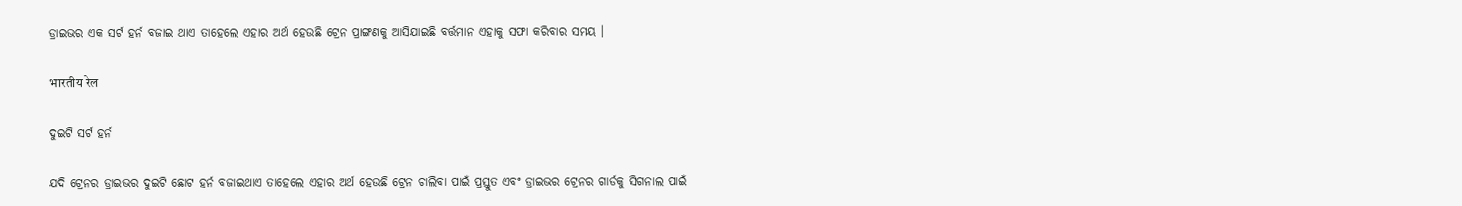ଡ୍ରାଇଭର ଏକ ସର୍ଟ ହର୍ନ ବଜାଇ ଥାଏ ତାହେଲେ ଏହାର ଅର୍ଥ ହେଉଛି ଟ୍ରେନ ପ୍ରାଙ୍ଗଣକୁ ଆସିଯାଇଛି ବର୍ତ୍ତମାନ ଏହାକୁ ସଫା କରିବାର ସମୟ ।

भारतीय रेल

ଦୁଇଟି ସର୍ଟ ହର୍ନ

ଯଦି ଟ୍ରେନର ଡ୍ରାଇଭର ଦୁଇଟି ଛୋଟ ହର୍ନ ବଜାଇଥାଏ ତାହେଲେ ଏହାର ଅର୍ଥ ହେଉଛି ଟ୍ରେନ ଚାଲିବା ପାଇଁ ପ୍ରସ୍ତୁତ ଏବଂ ଡ୍ରାଇଭର ଟ୍ରେନର ଗାର୍ଡକୁ ସିଗନାଲ ପାଇଁ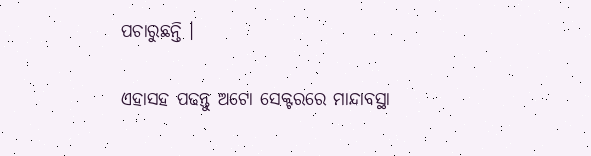ପଚାରୁଛନ୍ତି ।

ଏହାସହ ପଢନ୍ତୁ ଅଟୋ ସେକ୍ଟରରେ ମାନ୍ଦାବସ୍ଥା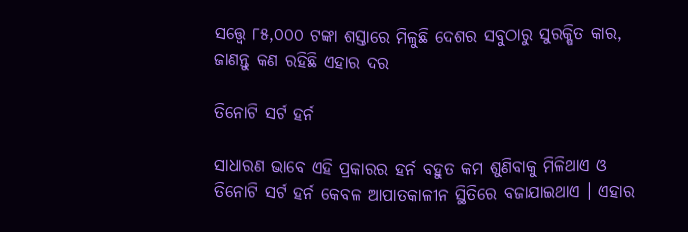ସତ୍ତ୍ୱେ ୮୫,୦୦୦ ଟଙ୍କା ଶସ୍ତାରେ ମିଳୁଛି ଦେଶର ସବୁଠାରୁ ସୁରକ୍ଷିତ କାର, ଜାଣନ୍ତୁ କଣ ରହିଛି ଏହାର ଦର

ତିନୋଟି ସର୍ଟ ହର୍ନ

ସାଧାରଣ ଭାବେ ଏହି ପ୍ରକାରର ହର୍ନ ବହୁତ କମ ଶୁଣିବାକୁ ମିଳିଥାଏ ଓ ତିନୋଟି ସର୍ଟ ହର୍ନ କେବଳ ଆପାତକାଳୀନ ସ୍ଥିତିରେ ବଜାଯାଇଥାଏ । ଏହାର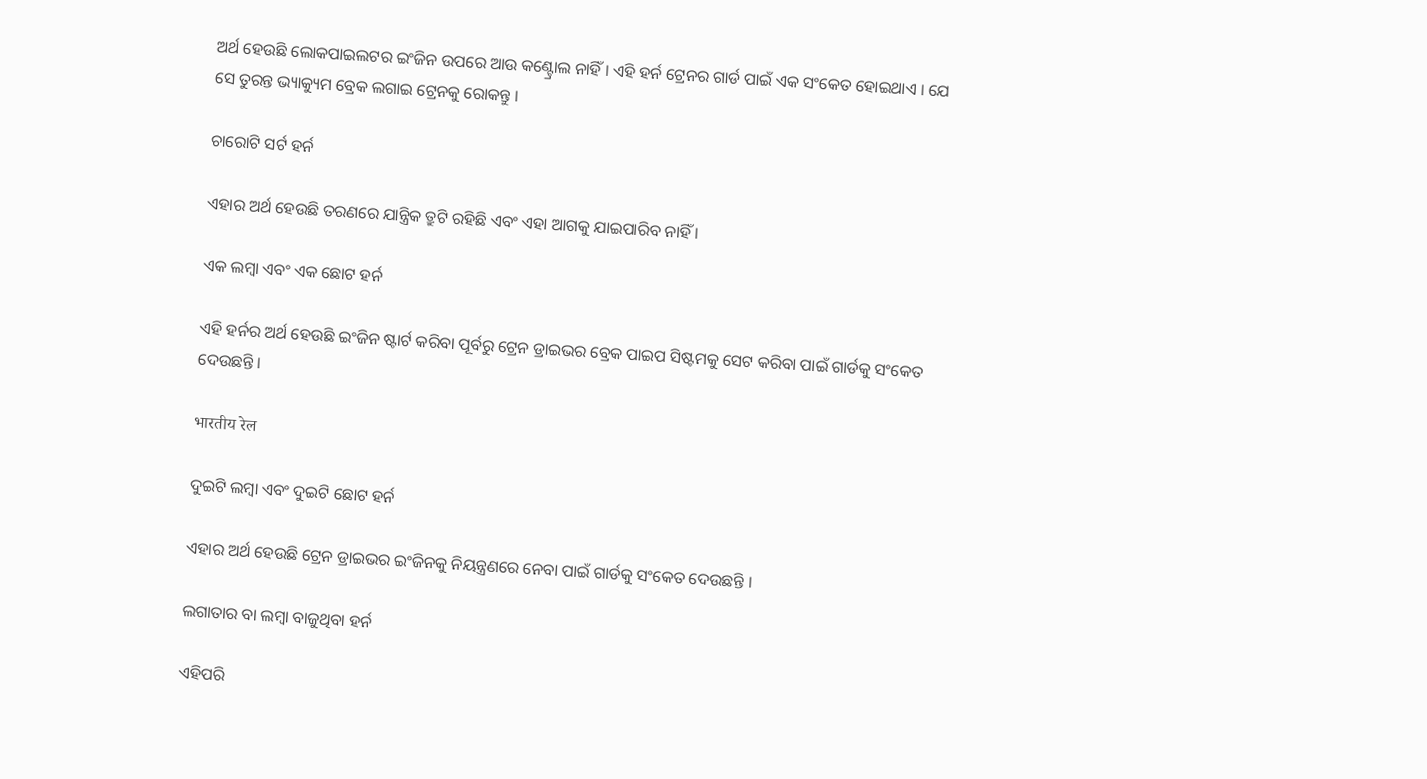ଅର୍ଥ ହେଉଛି ଲୋକପାଇଲଟର ଇଂଜିନ ଉପରେ ଆଉ କଣ୍ଟ୍ରୋଲ ନାହିଁ । ଏହି ହର୍ନ ଟ୍ରେନର ଗାର୍ଡ ପାଇଁ ଏକ ସଂକେତ ହୋଇଥାଏ । ଯେ ସେ ତୁରନ୍ତ ଭ୍ୟାକ୍ୟୁମ ବ୍ରେକ ଲଗାଇ ଟ୍ରେନକୁ ରୋକନ୍ତୁ ।

ଚାରୋଟି ସର୍ଟ ହର୍ନ

ଏହାର ଅର୍ଥ ହେଉଛି ତରଣରେ ଯାନ୍ତ୍ରିକ ତ୍ରୁଟି ରହିଛି ଏବଂ ଏହା ଆଗକୁ ଯାଇପାରିବ ନାହିଁ ।

ଏକ ଲମ୍ବା ଏବଂ ଏକ ଛୋଟ ହର୍ନ

ଏହି ହର୍ନର ଅର୍ଥ ହେଉଛି ଇଂଜିନ ଷ୍ଟାର୍ଟ କରିବା ପୂର୍ବରୁ ଟ୍ରେନ ଡ୍ରାଇଭର ବ୍ରେକ ପାଇପ ସିଷ୍ଟମକୁ ସେଟ କରିବା ପାଇଁ ଗାର୍ଡକୁ ସଂକେତ ଦେଉଛନ୍ତି ।

भारतीय रेल

ଦୁଇଟି ଲମ୍ବା ଏବଂ ଦୁଇଟି ଛୋଟ ହର୍ନ

ଏହାର ଅର୍ଥ ହେଉଛି ଟ୍ରେନ ଡ୍ରାଇଭର ଇଂଜିନକୁ ନିୟନ୍ତ୍ରଣରେ ନେବା ପାଇଁ ଗାର୍ଡକୁ ସଂକେତ ଦେଉଛନ୍ତି ।

ଲଗାତାର ବା ଲମ୍ବା ବାଜୁଥିବା ହର୍ନ

ଏହିପରି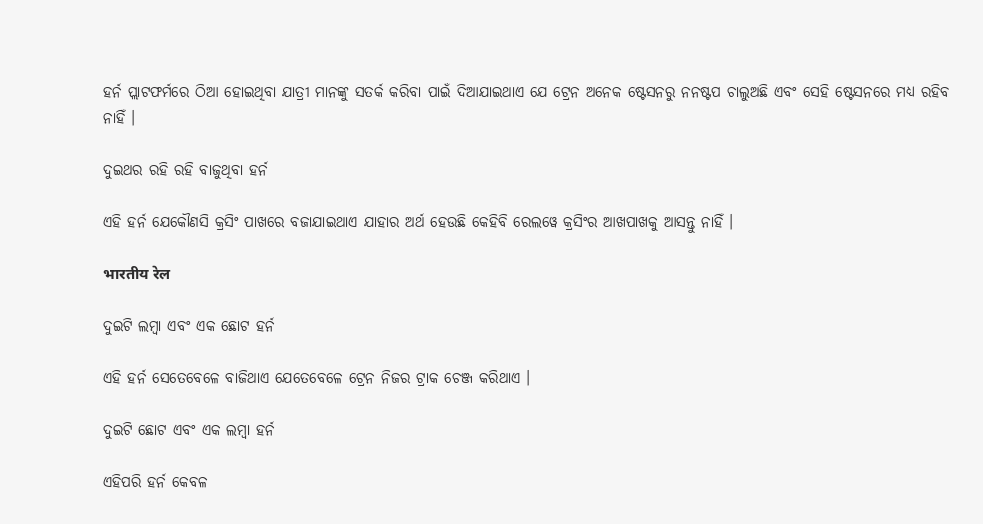ହର୍ନ ପ୍ଲାଟଫର୍ମରେ ଠିଆ ହୋଇଥିବା ଯାତ୍ରୀ ମାନଙ୍କୁ ସତର୍କ କରିବା ପାଇଁ ଦିଆଯାଇଥାଏ ଯେ ଟ୍ରେନ ଅନେକ ଷ୍ଟେସନରୁ ନନଷ୍ଟପ ଚାଲୁଅଛି ଏବଂ ସେହି ଷ୍ଟେସନରେ ମଧ୍ୟ ରହିବ ନାହିଁ ।

ଦୁଇଥର ରହି ରହି ବାଜୁଥିବା ହର୍ନ

ଏହି ହର୍ନ ଯେକୌଣସି କ୍ରସିଂ ପାଖରେ ବଜାଯାଇଥାଏ ଯାହାର ଅର୍ଥ ହେଉଛି କେହିବି ରେଲୱେ କ୍ରସିଂର ଆଖପାଖକୁ ଆସନ୍ତୁ ନାହିଁ ।

भारतीय रेल

ଦୁଇଟି ଲମ୍ବା ଏବଂ ଏକ ଛୋଟ ହର୍ନ

ଏହି ହର୍ନ ସେତେବେଳେ ବାଜିଥାଏ ଯେତେବେଳେ ଟ୍ରେନ ନିଜର ଟ୍ରାକ ଚେଞ୍ଜ କରିଥାଏ ।

ଦୁଇଟି ଛୋଟ ଏବଂ ଏକ ଲମ୍ବା ହର୍ନ

ଏହିପରି ହର୍ନ କେବଳ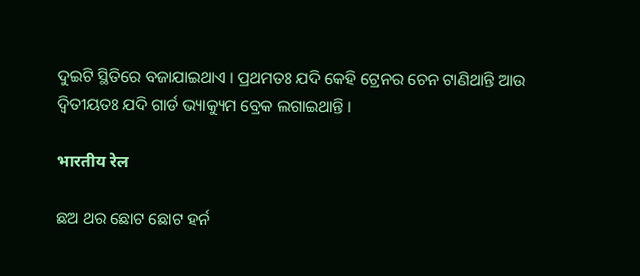ଦୁଇଟି ସ୍ଥିତିରେ ବଜାଯାଇଥାଏ । ପ୍ରଥମତଃ ଯଦି କେହି ଟ୍ରେନର ଚେନ ଟାଣିଥାନ୍ତି ଆଉ ଦ୍ବିତୀୟତଃ ଯଦି ଗାର୍ଡ ଭ୍ୟାକ୍ୟୁମ ବ୍ରେକ ଲଗାଇଥାନ୍ତି ।

भारतीय रेल

ଛଅ ଥର ଛୋଟ ଛୋଟ ହର୍ନ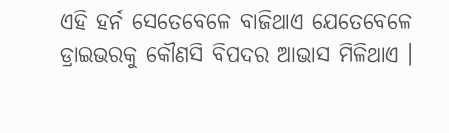ଏହି ହର୍ନ ସେତେବେଳେ ବାଜିଥାଏ ଯେତେବେଳେ ଡ୍ରାଇଭରକୁ କୌଣସି ବିପଦର ଆଭାସ ମିଳିଥାଏ ।